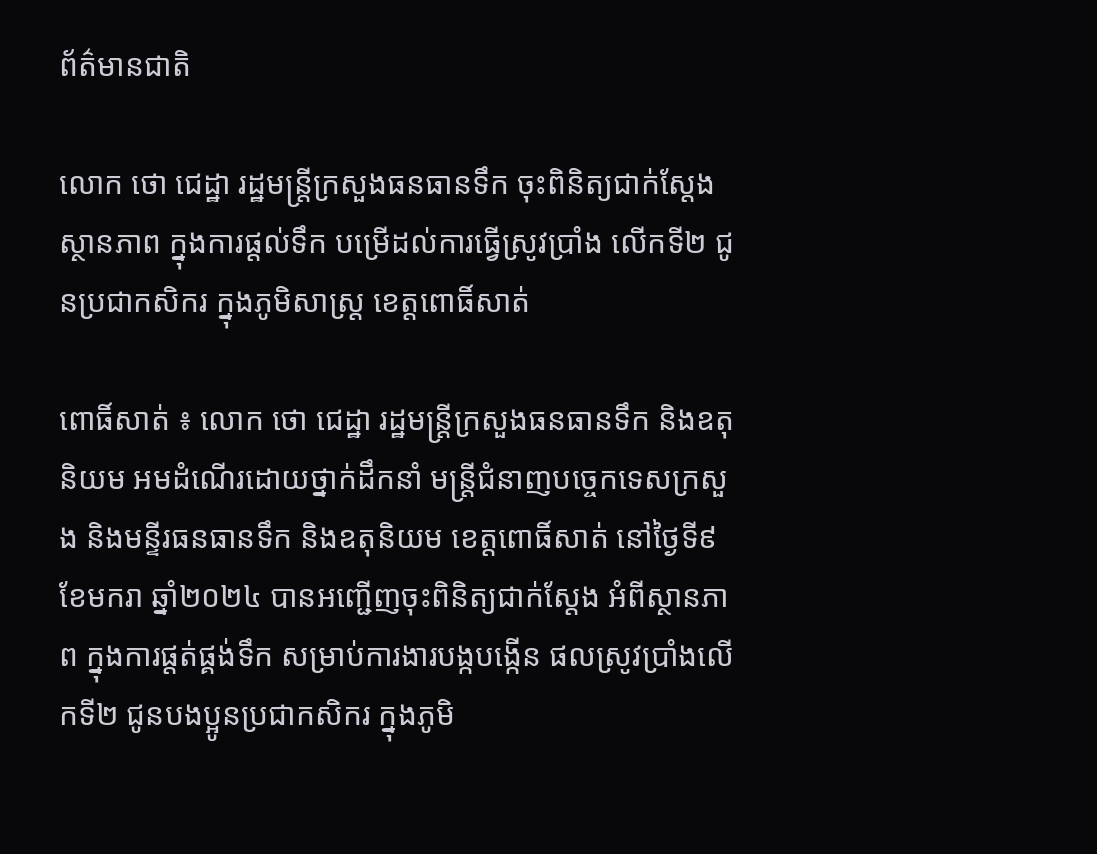ព័ត៌មានជាតិ

លោក ថោ ជេដ្ឋា រដ្ឋមន្ត្រីក្រសួងធនធានទឹក ចុះពិនិត្យជាក់ស្តែង ស្ថានភាព ក្នុងការផ្តល់ទឹក បម្រើដល់ការធ្វើស្រូវប្រាំង លើកទី២ ជូនប្រជាកសិករ ក្នុងភូមិសាស្ត្រ ខេត្តពោធិ៍សាត់

ពោធិ៍សាត់ ៖ លោក ថោ ជេដ្ឋា រដ្ឋមន្ត្រីក្រសួងធនធានទឹក និងឧតុនិយម អមដំណើរដោយថ្នាក់ដឹកនាំ មន្ត្រីជំនាញបច្ចេកទេសក្រសួង និងមន្ទីរធនធានទឹក និងឧតុនិយម ខេត្តពោធិ៍សាត់ នៅថ្ងៃទី៩ ខែមករា ឆ្នាំ២០២៤ បានអញ្ជើញចុះពិនិត្យជាក់ស្តែង អំពីស្ថានភាព ក្នុងការផ្តត់ផ្គង់ទឹក សម្រាប់ការងារបង្កបង្កើន ផលស្រូវប្រាំងលើកទី២ ជូនបងប្អូនប្រជាកសិករ ក្នុងភូមិ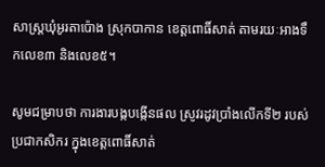សាស្ត្រឃុំអូរតាប៉ោង ស្រុកបាកាន ខេត្តពោធិ៍សាត់ តាមរយៈអាងទឹកលេខ៣ និងលេខ៥។

សូមជម្រាបថា ការងារបង្កបង្កើនផល ស្រូវរដូវប្រាំងលើកទី២ របស់ប្រជាកសិករ ក្នុងខេត្តពោធិ៍សាត់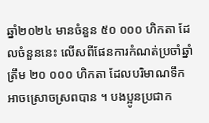ឆ្នាំ២០២៤ មានចំនួន ៥០ ០០០ ហិកតា ដែលចំនួននេះ លើសពីផែនការកំណត់ប្រចាំឆ្នាំត្រឹម ២០ ០០០ ហិកតា ដែលបរិមាណទឹកអាចស្រោចស្រពបាន ។ បងប្អូនប្រជាក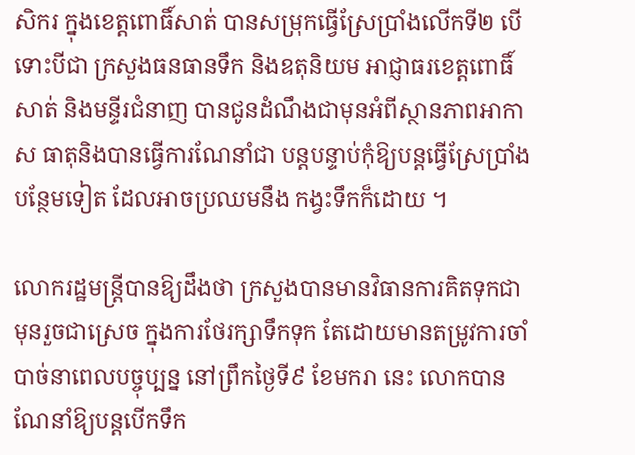សិករ ក្នុងខេត្តពោធិ៍សាត់ បានសម្រុកធ្វើស្រែប្រាំងលើកទី២ បើទោះបីជា ក្រសួងធនធានទឹក និងឧតុនិយម អាជ្ញាធរខេត្តពោធិ៍សាត់ និងមន្ទីរជំនាញ បានជូនដំណឹងជាមុនអំពីស្ថានភាពអាកាស ធាតុនិងបានធ្វើការណែនាំជា បន្តបន្ទាប់កុំឱ្យបន្តធ្វើស្រែប្រាំងបន្ថែមទៀត ដែលអាចប្រឈមនឹង កង្វះទឹកក៏ដោយ ។

លោករដ្ឋមន្ត្រីបានឱ្យដឹងថា ក្រសួងបានមានវិធានការគិតទុកជាមុនរួចជាស្រេច ក្នុងការថែរក្សាទឹកទុក តែដោយមានតម្រូវការចាំបាច់នាពេលបច្ចុប្បន្ន នៅព្រឹកថ្ងៃទី៩ ខែមករា នេះ លោកបានណែនាំឱ្យបន្តបើកទឹក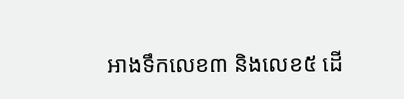អាងទឹកលេខ៣ និងលេខ៥ ដើ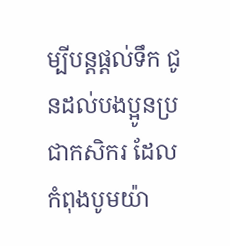ម្បីបន្តផ្តល់ទឹក ជូនដល់បងប្អូនប្រជាកសិករ ដែលកំពុងបូមយ៉ា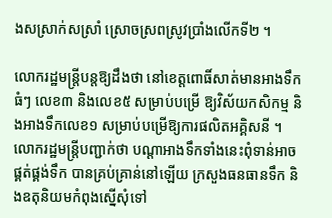ងសស្រាក់សស្រាំ ស្រោចស្រពស្រូវប្រាំងលើកទី២ ។

លោករដ្ឋមន្ត្រីបន្តឱ្យដឹងថា នៅខេត្តពោធិ៍សាត់មានអាងទឹកធំៗ លេខ៣ និងលេខ៥ សម្រាប់បម្រើ ឱ្យវិស័យកសិកម្ម និងអាងទឹកលេខ១ សម្រាប់បម្រើឱ្យការផលិតអគ្គិសនី ។ លោករដ្ឋមន្ត្រីបញ្ជាក់ថា បណ្តាអាងទឹកទាំងនេះពុំទាន់អាចផ្គត់ផ្គង់ទឹក បានគ្រប់គ្រាន់នៅឡើយ ក្រសួងធនធានទឹក និងឧតុនិយមកំពុងស្នើសុំទៅ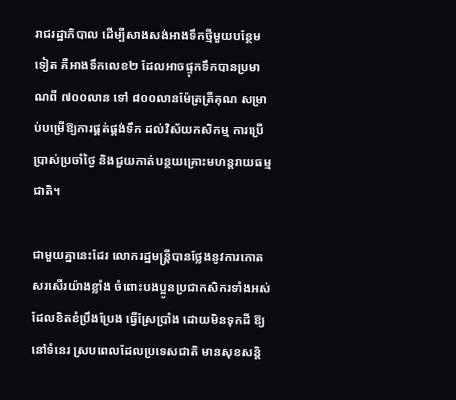រាជរដ្ឋាភិបាល ដើម្បីសាងសង់អាងទឹកថ្មីមួយបន្ថែមទៀត គឺអាងទឹកលេខ២ ដែលអាចផ្ទុកទឹកបានប្រមាណពី ៧០០លាន ទៅ ៨០០លានម៉ែត្រត្រីគុណ សម្រាប់បម្រើឱ្យការផ្គត់ផ្គង់ទឹក ដល់វិស័យកសិកម្ម ការប្រើប្រាស់ប្រចាំថ្ងៃ និងជួយកាត់បន្ថយគ្រោះមហន្តរាយធម្មជាតិ។

ជាមួយគ្នានេះដែរ លោករដ្ឋមន្ត្រីបានថ្លែងនូវការកោតសរសើរយ៉ាងខ្លាំង ចំពោះបងប្អូនប្រជាកសិករទាំងអស់ ដែលខិតខំប្រឹងប្រែង ធ្វើស្រែប្រាំង ដោយមិនទុកដី ឱ្យនៅទំនេរ ស្របពេលដែលប្រទេសជាតិ មានសុខសន្តិ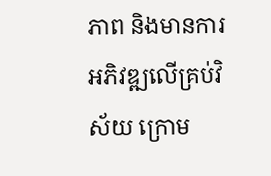ភាព និងមានការអភិវឌ្ឍលើគ្រប់វិស័យ ក្រោម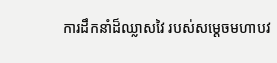ការដឹកនាំដ៏ឈ្លាសវៃ របស់សម្តេចមហាបវ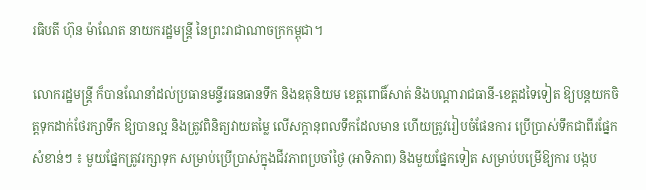រធិបតី ហ៊ុន ម៉ាណែត នាយករដ្ឋមន្ត្រី នៃព្រះរាជាណាចក្រកម្ពុជា។

លោករដ្ឋមន្ត្រី ក៏បានណែនាំដល់ប្រធានមន្ទីរធនធានទឹក និងឧតុនិយម ខេត្តពោធិ៍សាត់ និងបណ្តារាជធានី-ខេត្តដទៃទៀត ឱ្យបន្តយកចិត្តទុកដាក់ថែរក្សាទឹក ឱ្យបានល្អ និងត្រូវពិនិត្យវាយតម្លៃ លើសក្តានុពលទឹកដែលមាន ហើយត្រូវរៀបចំផែនការ ប្រើប្រាស់ទឹកជាពីរផ្នែកសំខាន់ៗ ៖ មួយផ្នែកត្រូវរក្សាទុក សម្រាប់ប្រើប្រាស់ក្នុងជីវភាពប្រចាំថ្ងៃ (អាទិភាព) និងមួយផ្នែកទៀត សម្រាប់បម្រើឱ្យការ បង្កប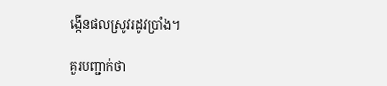ង្កើនផលស្រូវរដូវប្រាំង។

គួរបញ្ជាក់ថា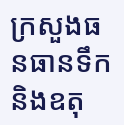ក្រសួងធនធានទឹក និងឧតុ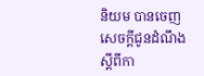និយម បានចេញសេចក្តីជូនដំណឹង ស្តីពីកា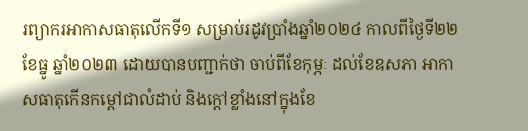រព្យាករអាកាសធាតុលើកទី១ សម្រាប់រដូវប្រាំងឆ្នាំ២០២៤ កាលពីថ្ងៃទី២២ ខែធ្នូ ឆ្នាំ២០២៣ ដោយបានបញ្ជាក់ថា ចាប់ពីខែកុម្ភៈ ដល់ខែឧសភា អាកាសធាតុកើនកម្តៅជាលំដាប់ និងក្តៅខ្លាំងនៅក្នុងខែ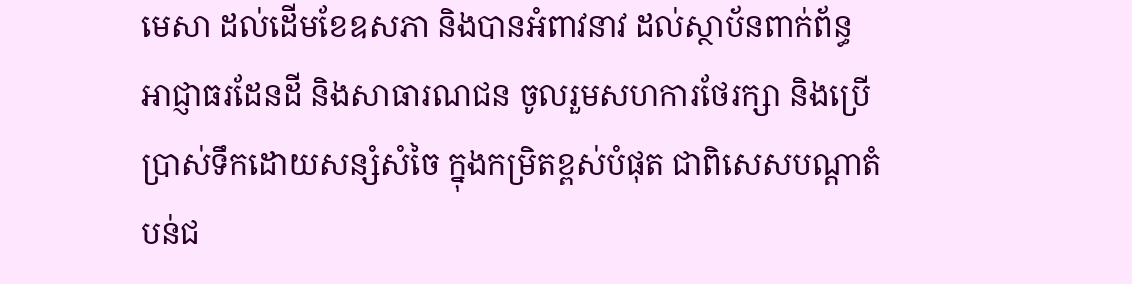មេសា ដល់ដើមខែឧសភា និងបានអំពាវនាវ ដល់ស្ថាប័នពាក់ព័ន្ធ អាជ្ញាធរដែនដី និងសាធារណជន ចូលរួមសហការថែរក្សា និងប្រើប្រាស់ទឹកដោយសន្សំសំចៃ ក្នុងកម្រិតខ្ពស់បំផុត ជាពិសេសបណ្តាតំបន់ជ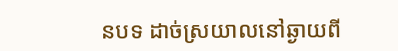នបទ ដាច់ស្រយាលនៅឆ្ងាយពី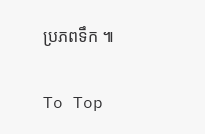ប្រភពទឹក ៕

To Top